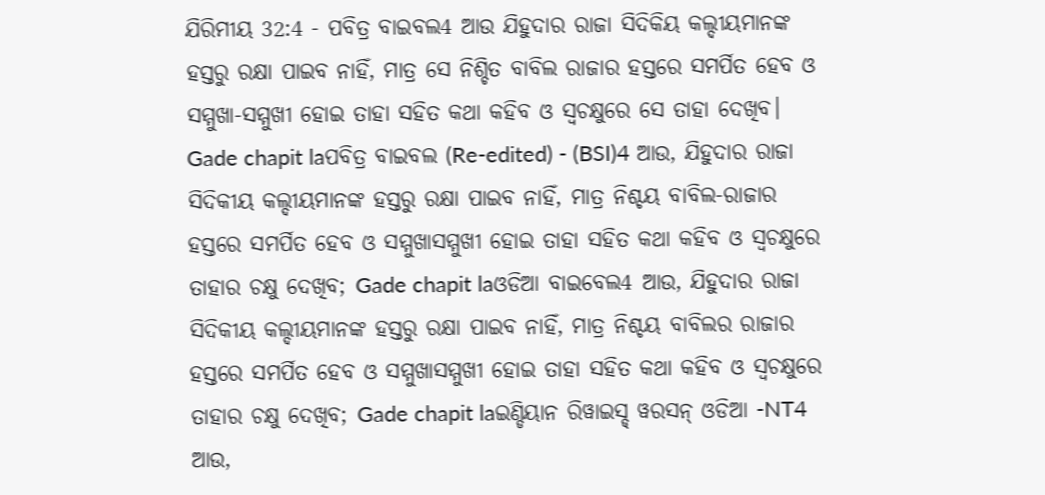ଯିରିମୀୟ 32:4 - ପବିତ୍ର ବାଇବଲ4 ଆଉ ଯିହୁଦାର ରାଜା ସିଦିକିୟ କଲ୍ଦୀୟମାନଙ୍କ ହସ୍ତରୁ ରକ୍ଷା ପାଇବ ନାହିଁ, ମାତ୍ର ସେ ନିଶ୍ଚିତ ବାବିଲ ରାଜାର ହସ୍ତରେ ସମର୍ପିତ ହେବ ଓ ସମ୍ମୁଖା-ସମ୍ମୁଖୀ ହୋଇ ତାହା ସହିତ କଥା କହିବ ଓ ସ୍ୱଚକ୍ଷୁରେ ସେ ତାହା ଦେଖିବ। Gade chapit laପବିତ୍ର ବାଇବଲ (Re-edited) - (BSI)4 ଆଉ, ଯିହୁଦାର ରାଜା ସିଦିକୀୟ କଲ୍ଦୀୟମାନଙ୍କ ହସ୍ତରୁ ରକ୍ଷା ପାଇବ ନାହିଁ, ମାତ୍ର ନିଶ୍ଚୟ ବାବିଲ-ରାଜାର ହସ୍ତରେ ସମର୍ପିତ ହେବ ଓ ସମ୍ମୁଖାସମ୍ମୁଖୀ ହୋଇ ତାହା ସହିତ କଥା କହିବ ଓ ସ୍ଵଚକ୍ଷୁରେ ତାହାର ଚକ୍ଷୁ ଦେଖିବ; Gade chapit laଓଡିଆ ବାଇବେଲ4 ଆଉ, ଯିହୁଦାର ରାଜା ସିଦିକୀୟ କଲ୍ଦୀୟମାନଙ୍କ ହସ୍ତରୁ ରକ୍ଷା ପାଇବ ନାହିଁ, ମାତ୍ର ନିଶ୍ଚୟ ବାବିଲର ରାଜାର ହସ୍ତରେ ସମର୍ପିତ ହେବ ଓ ସମ୍ମୁଖାସମ୍ମୁଖୀ ହୋଇ ତାହା ସହିତ କଥା କହିବ ଓ ସ୍ୱଚକ୍ଷୁରେ ତାହାର ଚକ୍ଷୁ ଦେଖିବ; Gade chapit laଇଣ୍ଡିୟାନ ରିୱାଇସ୍ଡ୍ ୱରସନ୍ ଓଡିଆ -NT4 ଆଉ,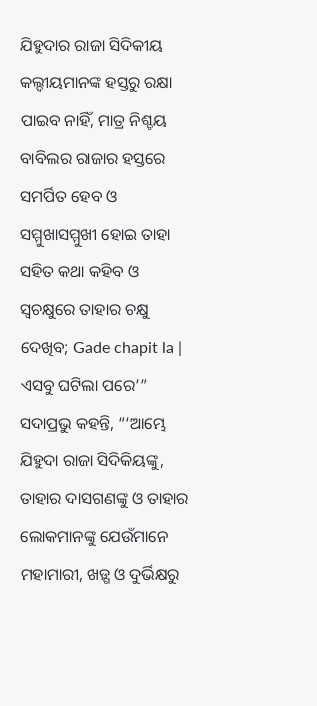ଯିହୁଦାର ରାଜା ସିଦିକୀୟ କଲ୍ଦୀୟମାନଙ୍କ ହସ୍ତରୁ ରକ୍ଷା ପାଇବ ନାହିଁ, ମାତ୍ର ନିଶ୍ଚୟ ବାବିଲର ରାଜାର ହସ୍ତରେ ସମର୍ପିତ ହେବ ଓ ସମ୍ମୁଖାସମ୍ମୁଖୀ ହୋଇ ତାହା ସହିତ କଥା କହିବ ଓ ସ୍ୱଚକ୍ଷୁରେ ତାହାର ଚକ୍ଷୁ ଦେଖିବ; Gade chapit la |
ଏସବୁ ଘଟିଲା ପରେ’” ସଦାପ୍ରଭୁ କହନ୍ତି, “‘ଆମ୍ଭେ ଯିହୁଦା ରାଜା ସିଦିକିୟଙ୍କୁ, ତାହାର ଦାସଗଣଙ୍କୁ ଓ ତାହାର ଲୋକମାନଙ୍କୁ ଯେଉଁମାନେ ମହାମାରୀ, ଖଡ଼୍ଗ ଓ ଦୁର୍ଭିକ୍ଷରୁ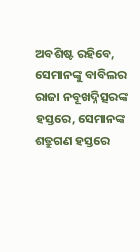ଅବଶିଷ୍ଟ ରହିବେ, ସେମାନଙ୍କୁ ବାବିଲର ରାଜା ନବୂଖଦ୍ନିତ୍ସରଙ୍କ ହସ୍ତରେ, ସେମାନଙ୍କ ଶତ୍ରୁଗଣ ହସ୍ତରେ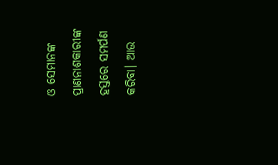ଓ ସେମାନଙ୍କ ପ୍ରାଣନାଶକାରୀଙ୍କ ହସ୍ତରେ ସମର୍ପଣ କରିବା। ଆଉ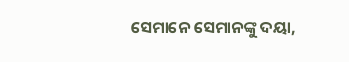ସେମାନେ ସେମାନଙ୍କୁ ଦୟା,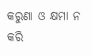କରୁଣା ଓ କ୍ଷମା ନ କରି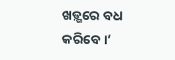ଖଡ଼୍ଗରେ ବଧ କରିବେ।’